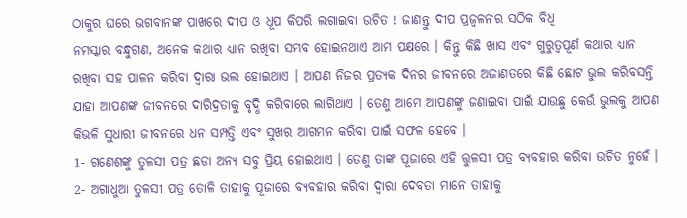ଠାକୁର ଘରେ ଭଗବାନଙ୍କ ପାଖରେ ଦୀପ ଓ ଧୂପ କିପରି ଲଗାଇବା ଉଚିତ ! ଜାଣନ୍ତୁ ଦୀପ ପ୍ରଜ୍ଵଳନର ସଠିକ ବିଧି
ନମସ୍କାର ବନ୍ଧୁଗଣ, ଅନେକ କଥାର ଧ୍ୟାନ ରଖିବା ସମ୍ଭବ ହୋଇନଥାଏ ଆମ ପକ୍ଷରେ । କିନ୍ତୁ କିଛି ଖାସ ଏବଂ ଗୁରୁତ୍ବପୂର୍ଣ କଥାର ଧ୍ୟାନ ରଖିବା ସହ ପାଳନ କରିବା ଦ୍ଵାରା ଭଲ ହୋଇଥାଏ । ଆପଣ ନିଜର ପ୍ରତ୍ୟକ ଦିନର ଜୀବନରେ ଅଜାଣତରେ କିଛି ଛୋଟ ଭୁଲ କରିବସନ୍ତି ଯାହା ଆପଣଙ୍କ ଜୀବନରେ ଦାରିଦ୍ରତାକୁ ବୃଦ୍ଧି କରିବାରେ ଲାଗିଥାଏ । ତେଣୁ ଆମେ ଆପଣଙ୍କୁ ଜଣାଇବା ପାଇଁ ଯାଉଛୁ କେଉଁ ଭୁଲକୁ ଆପଣ କିଭଳି ସୁଧାରୀ ଜୀବନରେ ଧନ ସମ୍ପତ୍ତି ଏବଂ ସୁଖର ଆଗମନ କରିବା ପାଇଁ ସଫଳ ହେବେ ।
1- ଗଣେଶଙ୍କୁ ତୁଳସୀ ପତ୍ର ଛଡା ଅନ୍ୟ ସବୁ ପ୍ରିୟ ହୋଇଥାଏ । ତେଣୁ ତାଙ୍କ ପୂଜାରେ ଏହି ତ୍ତୁଳସୀ ପତ୍ର ବ୍ୟବହାର କରିବା ଉଚିତ ନୁହେଁ । 2- ଅଗାଧୁଆ ତୁଳସୀ ପତ୍ର ତୋଳି ତାହାକୁ ପୂଜାରେ ବ୍ୟବହାର କରିବା ଦ୍ଵାରା ଦେବତା ମାନେ ତାହାକୁ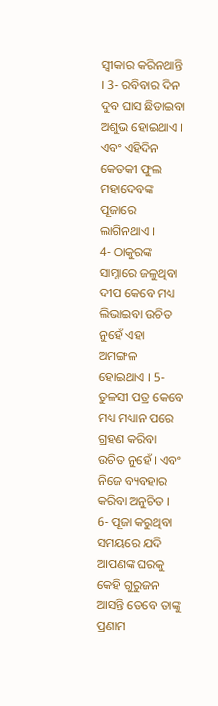ସ୍ଵୀକାର କରିନଥାନ୍ତି । 3- ରବିବାର ଦିନ ଦୁବ ଘାସ ଛିଡାଇବା ଅଶୁଭ ହୋଇଥାଏ । ଏବଂ ଏହିଦିନ କେତକୀ ଫୁଲ ମହାଦେବଙ୍କ ପୂଜାରେ ଲାଗିନଥାଏ ।
4- ଠାକୁରଙ୍କ ସାମ୍ନାରେ ଜଳୁଥିବା ଦୀପ କେବେ ମଧ୍ୟ ଲିଭାଇବା ଉଚିତ ନୁହେଁ ଏହା ଅମଙ୍ଗଳ ହୋଇଥାଏ । 5- ତୁଳସୀ ପତ୍ର କେବେ ମଧ୍ୟ ମଧ୍ୟାନ ପରେ ଗ୍ରହଣ କରିବା ଉଚିତ ନୁହେଁ । ଏବଂ ନିଜେ ବ୍ୟବହାର କରିବା ଅନୁଚିତ । 6- ପୂଜା କରୁଥିବା ସମୟରେ ଯଦି ଆପଣଙ୍କ ଘରକୁ କେହି ଗୁରୁଜନ ଆସନ୍ତି ତେବେ ତାଙ୍କୁ ପ୍ରଣାମ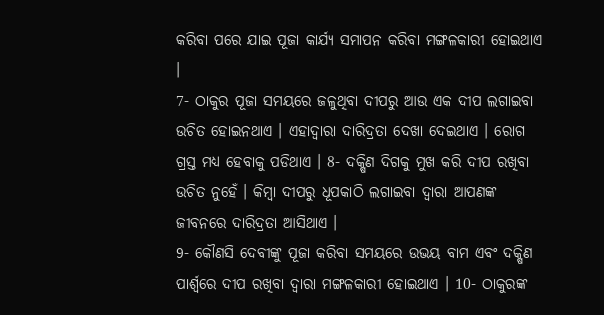କରିବା ପରେ ଯାଇ ପୂଜା କାର୍ଯ୍ୟ ସମାପନ କରିବା ମଙ୍ଗଳକାରୀ ହୋଇଥାଏ ।
7- ଠାକୁର ପୂଜା ସମୟରେ ଜଳୁଥିବା ଦୀପରୁ ଆଉ ଏକ ଦୀପ ଲଗାଇବା ଉଚିତ ହୋଇନଥାଏ । ଏହାଦ୍ୱାରା ଦାରିଦ୍ରତା ଦେଖା ଦେଇଥାଏ । ରୋଗ ଗ୍ରସ୍ତ ମଧ୍ୟ ହେବାକୁ ପଡିଥାଏ । 8- ଦକ୍ଷିଣ ଦିଗକୁ ମୁଖ କରି ଦୀପ ରଖିବା ଉଚିତ ନୁହେଁ । କିମ୍ବା ଦୀପରୁ ଧୂପକାଠି ଲଗାଇବା ଦ୍ଵାରା ଆପଣଙ୍କ ଜୀବନରେ ଦାରିଦ୍ରତା ଆସିଥାଏ ।
9- କୌଣସି ଦେବୀଙ୍କୁ ପୂଜା କରିବା ସମୟରେ ଉଭୟ ବାମ ଏବଂ ଦକ୍ଷିଣ ପାର୍ଶ୍ଵରେ ଦୀପ ରଖିବା ଦ୍ଵାରା ମଙ୍ଗଳକାରୀ ହୋଇଥାଏ । 10- ଠାକୁରଙ୍କ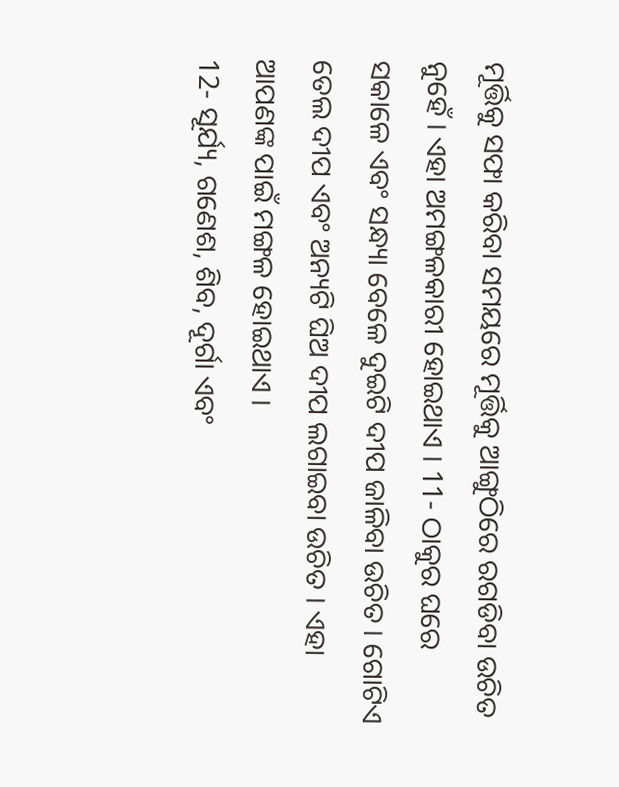ମୂର୍ତ୍ତିକୁ ସଫା କରିବା ସମୟରେ ମୂର୍ତ୍ତିକୁ ଆଙ୍ଗୁଠିରେ ରଗଡିବା ଉଚିତ ନୁହେଁ । ଏହା ଅମଙ୍ଗଳକାରୀ ହୋଇଥାଏ । 11- ଠାକୁର ଘରେ ସକାଳେ ଏବଂ ସନ୍ଧ୍ୟା ବେଳେ ଦୁଇଟି ଦୀପ ଜାଳିବା ଉଚିତ । ଗୋଟିଏ ତେଲ ଦୀପ ଏବଂ ଅନ୍ୟଟି ଘିଅ ଦୀପ ଲଗାଇବା ଉଚିତ । ଏହା ଆପଣଙ୍କ ପାଇଁ ମଙ୍ଗଳ ହୋଇଥାଏ ।
12- ସୂର୍ଯ୍ୟ, ଗଣେଶ, ଶିବ, ଦୂର୍ଗା ଏବଂ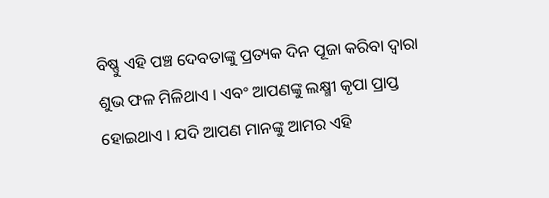ବିଷ୍ଣୁ ଏହି ପଞ୍ଚ ଦେବତାଙ୍କୁ ପ୍ରତ୍ୟକ ଦିନ ପୂଜା କରିବା ଦ୍ଵାରା ଶୁଭ ଫଳ ମିଳିଥାଏ । ଏବଂ ଆପଣଙ୍କୁ ଲକ୍ଷ୍ମୀ କୃପା ପ୍ରାପ୍ତ ହୋଇଥାଏ । ଯଦି ଆପଣ ମାନଙ୍କୁ ଆମର ଏହି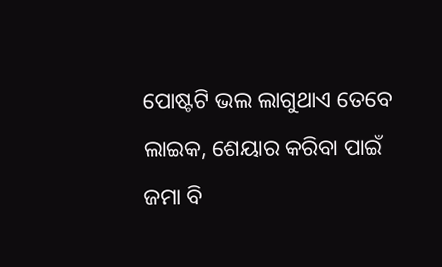ପୋଷ୍ଟଟି ଭଲ ଲାଗୁଥାଏ ତେବେ ଲାଇକ, ଶେୟାର କରିବା ପାଇଁ ଜମା ବି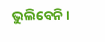ଭୁଲିବେନି ।